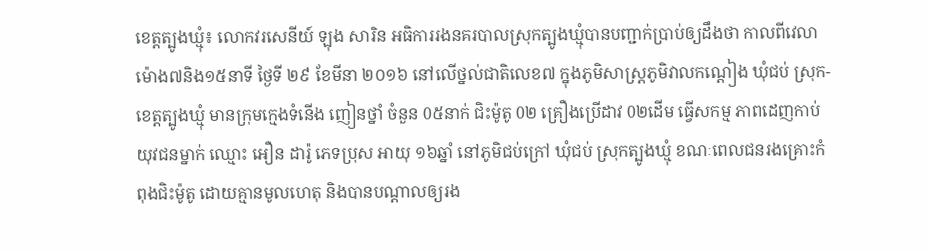ខេត្តត្បូងឃ្មំុ៖ លោកវរសេនីយ៍ ឡុង សារិន អធិការរងនគរបាលស្រុកត្បូងឃ្មំុបានបញ្ជាក់ប្រាប់ឲ្យដឹងថា កាលពីវេលាម៉ោង៧និង១៥នាទី ថ្ងៃទី ២៩ ខែមីនា ២០១៦ នៅលើថ្នល់ជាតិលេខ៧ ក្នុងភូមិសាស្ត្រភូមិវាលកណ្តៀង ឃុំជប់ ស្រុក-ខេត្តត្បូងឃ្មុំ មានក្រុមក្មេងទំនើង ញៀនថ្នាំ ចំនួន 0៥នាក់ ជិះម៉ូតូ 0២ គ្រឿងប្រើដាវ 0២ដើម ធ្វើសកម្ម ភាពដេញកាប់យុវជនម្នាក់ ឈ្មោះ អឿន ដារ៉ូ ភេទប្រុស អាយុ ១៦ឆ្នាំ នៅភូមិជប់ក្រៅ ឃុំជប់ ស្រុកត្បូងឃ្មុំ ខណៈពេលជនរងគ្រោះកំពុងជិះម៉ូតូ ដោយគ្មានមូលហេតុ និងបានបណ្តាលឲ្យរង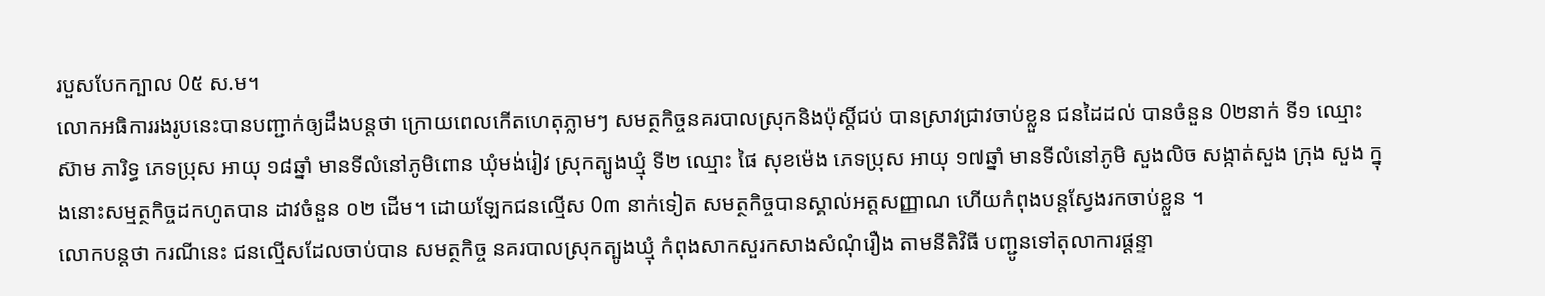របួសបែកក្បាល 0៥ ស.ម។
លោកអធិការរងរូបនេះបានបញ្ជាក់ឲ្យដឹងបន្តថា ក្រោយពេលកើតហេតុភ្លាមៗ សមត្ថកិច្ចនគរបាលស្រុកនិងប៉ុស្តិ៍ជប់ បានស្រាវជ្រាវចាប់ខ្លួន ជនដៃដល់ បានចំនួន 0២នាក់ ទី១ ឈ្មោះ ស៊ាម ភារិទ្ធ ភេទប្រុស អាយុ ១៨ឆ្នាំ មានទីលំនៅភូមិពោន ឃុំមង់រៀវ ស្រុកត្បូងឃ្មុំ ទី២ ឈ្មោះ ផៃ សុខម៉េង ភេទប្រុស អាយុ ១៧ឆ្នាំ មានទីលំនៅភូមិ សួងលិច សង្កាត់សួង ក្រុង សួង ក្នុងនោះសម្មត្ថកិច្ចដកហូតបាន ដាវចំនួន ០២ ដើម។ ដោយឡែកជនល្មើស 0៣ នាក់ទៀត សមត្ថកិច្ចបានស្គាល់អត្តសញ្ញាណ ហើយកំពុងបន្តស្វែងរកចាប់ខ្លួន ។
លោកបន្តថា ករណីនេះ ជនល្មើសដែលចាប់បាន សមត្ថកិច្ច នគរបាលស្រុកត្បូងឃ្មុំ កំពុងសាកសួរកសាងសំណុំរឿង តាមនីតិវិធី បញ្ជូនទៅតុលាការផ្តន្ទា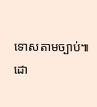ទោសតាមច្បាប់៕
ដោ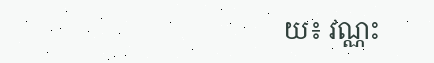យ៖ វណ្ណះ